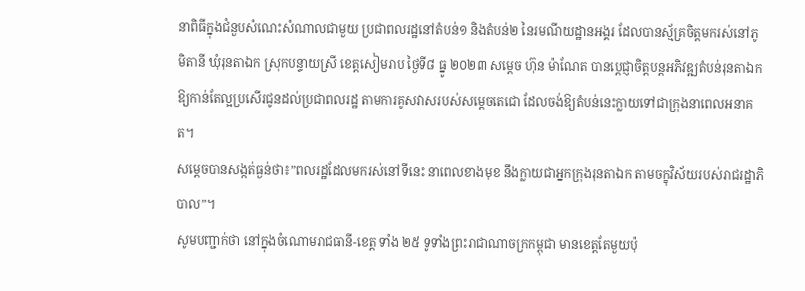នាពិធីក្នុងជំនួបសំណេះសំណាលជាមួយ ប្រជាពលរដ្ឋនៅតំបន់១ និងតំបន់២ នៃរមណីយដ្ឋានអង្គរ ដែលបានស្ម័គ្រចិត្តមករស់នៅភូមិតានី ឃុំរុនតាឯក ស្រុកបន្ទាយស្រី ខេត្តសៀមរាប ថ្ងៃទី៨ ធ្នូ ២០២៣ សម្តេច ហ៊ុន ម៉ាណែត បានប្តេជ្ញាចិត្តបន្តអភិវឌ្ឍតំបន់រុនតាឯកឱ្យកាន់តែល្អប្រសើរជូនដល់ប្រជាពលរដ្ឋ តាមការគូសវាសរបស់សម្តេចតេជោ ដែលចង់ឱ្យតំបន់នេះក្លាយទៅជាក្រុងនាពេលអនាគត។
សម្តេចបានសង្កត់ធ្ងន់ថា៖”ពលរដ្ឋដែលមករស់នៅទីនេះ នាពេលខាងមុខ នឹងក្លាយជាអ្នកក្រុងរុនតាឯក តាមចក្ខុវិស័យរបស់រាជរដ្ឋាភិបាល”។
សូមបញ្ជាក់ថា នៅក្នុងចំណោមរាជធានី-ខេត្ត ទាំង ២៥ ទូទាំងព្រះរាជាណាចក្រកម្ពុជា មានខេត្តតែមួយប៉ុ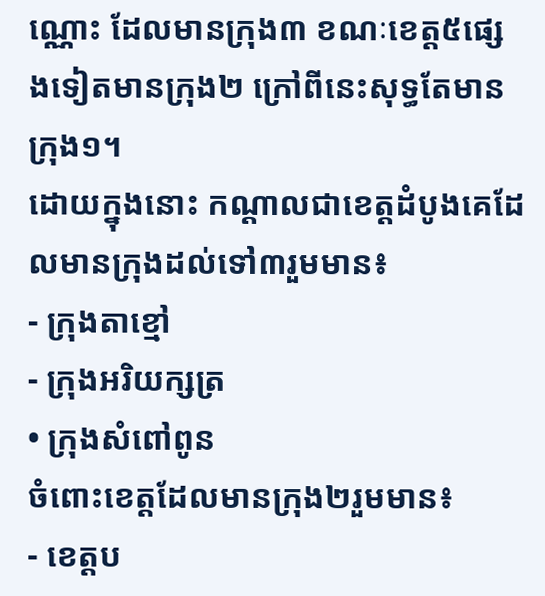ណ្ណោះ ដែលមានក្រុង៣ ខណៈខេត្ត៥ផ្សេងទៀតមានក្រុង២ ក្រៅពីនេះសុទ្ធតែមានក្រុង១។
ដោយក្នុងនោះ កណ្តាលជាខេត្តដំបូងគេដែលមានក្រុងដល់ទៅ៣រួមមាន៖
- ក្រុងតាខ្មៅ
- ក្រុងអរិយក្សត្រ
• ក្រុងសំពៅពូន
ចំពោះខេត្តដែលមានក្រុង២រួមមាន៖
- ខេត្តប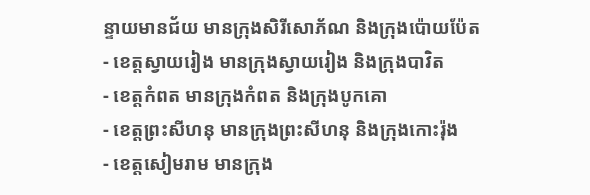ន្ទាយមានជ័យ មានក្រុងសិរីសោភ័ណ និងក្រុងប៉ោយប៉ែត
- ខេត្តស្វាយរៀង មានក្រុងស្វាយរៀង និងក្រុងបាវិត
- ខេត្តកំពត មានក្រុងកំពត និងក្រុងបូកគោ
- ខេត្តព្រះសីហនុ មានក្រុងព្រះសីហនុ និងក្រុងកោះរ៉ុង
- ខេត្តសៀមរាម មានក្រុង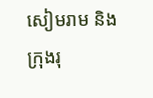សៀមរាម និងក្រុងរុ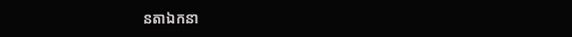នតាឯកនា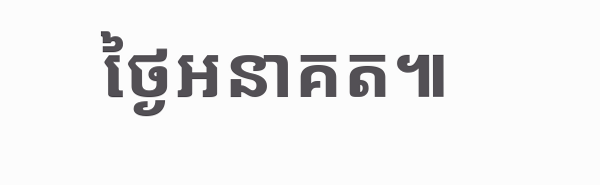ថ្ងៃអនាគត៕